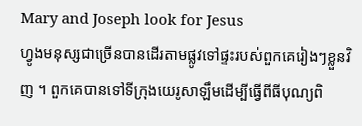Mary and Joseph look for Jesus
ហ្វូងមនុស្សជាច្រើនបានដើរតាមផ្លូវទៅផ្ទះរបស់ពួកគេរៀងៗខ្លួនវិញ ។ ពួកគេបានទៅទីក្រុងយេរូសាឡឹមដើម្បីធ្វើពីធីបុណ្យពិ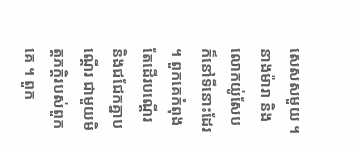សេសសមួយ ។ នាងម៉ារា និងលោកយ់ូសែប ក៏នៅទីនោះដែរ ។ ពួកគេកំពុងតែដើរបណ្តើរ និងជជែកគ្នាបណ្តើរ ជាមួយមិត្តភក្តិរបស់ពួកគេ ។ ពួក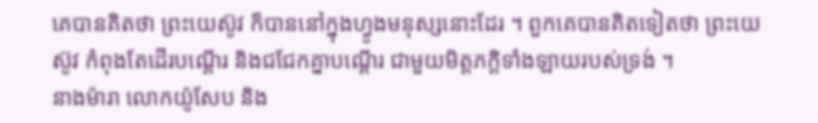គេបានគិតថា ព្រះយេស៊ូវ ក៏បាននៅក្នុងហ្វូងមនុស្សនោះដែរ ។ ពួកគេបានគិតទៀតថា ព្រះយេស៊ូវ កំពុងតែដើរបណ្តើរ និងជជែកគ្នាបណ្តើរ ជាមួយមិត្តភក្តិទាំងឡាយរបស់ទ្រង់ ។
នាងម៉ារា លោកយ៉ូសែប និង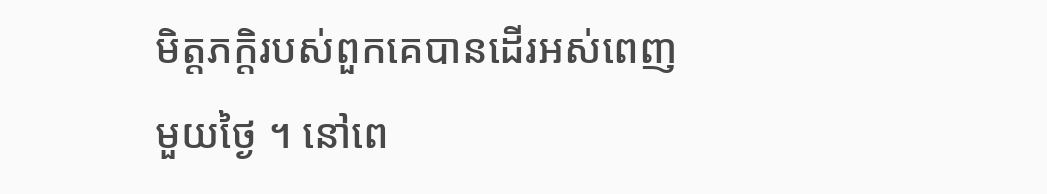មិត្តភក្តិរបស់ពួកគេបានដើរអស់ពេញមួយថ្ងៃ ។ នៅពេ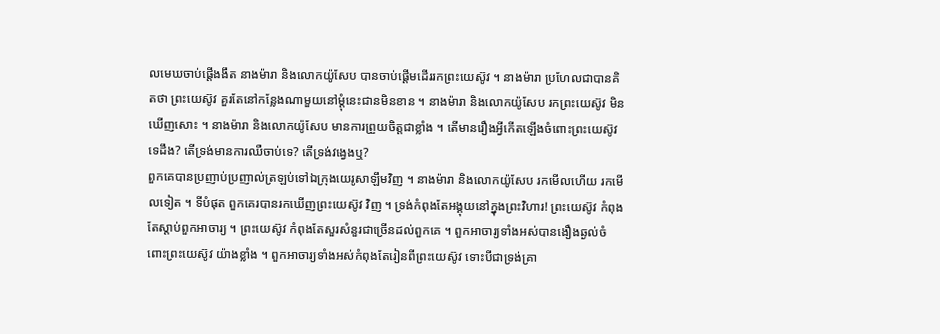លមេឃចាប់ផ្តើងងឹត នាងម៉ារា និងលោកយ៉ូសែប បានចាប់ផ្តើមដើររកព្រះយេស៊ូវ ។ នាងម៉ារា ប្រហែលជាបានគិតថា ព្រះយេស៊ូវ គួរតែនៅកន្លែងណាមួយនៅម្តុំនេះជានមិនខាន ។ នាងម៉ារា និងលោកយ៉ូសែប រកព្រះយេស៊ូវ មិនឃើញសោះ ។ នាងម៉ារា និងលោកយ៉ូសែប មានការព្រួយចិត្តជាខ្លាំង ។ តើមានរឿងអ្វីកើតឡើងចំពោះព្រះយេស៊ូវ ទេដឹង? តើទ្រង់មានការឈឺចាប់ទេ? តើទ្រង់វង្វេងឬ?
ពួកគេបានប្រញាប់ប្រញាល់ត្រឡប់ទៅឯក្រុងយេរូសាឡឹមវិញ ។ នាងម៉ារា និងលោកយ៉ូសែប រកមើលហើយ រកមើលទៀត ។ ទីបំផុត ពួកគេរបានរកឃើញព្រះយេស៊ូវ វិញ ។ ទ្រង់កំពុងតែអង្គុយនៅក្នុងព្រះវិហារ! ព្រះយេស៊ូវ កំពុងតែស្តាប់ពួកអាចារ្យ ។ ព្រះយេស៊ូវ កំពុងតែសួរសំនួរជាច្រើនដល់ពួកគេ ។ ពួកអាចារ្យទាំងអស់បានងឿងឆ្ងល់ចំពោះព្រះយេស៊ូវ យ៉ាងខ្លាំង ។ ពួកអាចារ្យទាំងអស់កំពុងតែរៀនពីព្រះយេស៊ូវ ទោះបីជាទ្រង់គ្រា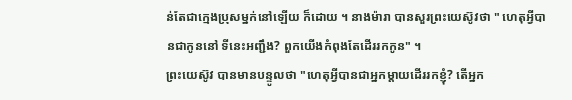ន់តែជាក្មេងប្រុសម្នក់នៅឡើយ ក៏ដោយ ។ នាងម៉ារា បានសួរព្រះយេស៊ូវថា " ហេតុអ្វីបានជាកូននៅ ទីនេះអញ្ជឹង? ពួកយើងកំពុងតែដើររកកូន" ។
ព្រះយេស៊ូវ បានមានបន្ទូលថា "ហេតុអ្វីបានជាអ្នកម្តាយដើររកខ្ញុំ? តើអ្នក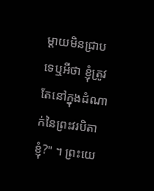ម្តាយមិនជ្រាបទេឬអីថា ខ្ញុំត្រូវតែនៅក្នុងដំណាក់នៃព្រះវរបិតាខ្ញុំ?" ។ ព្រះយេ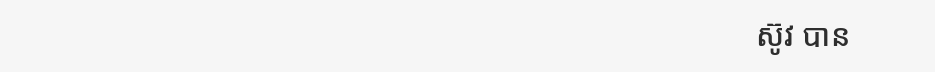ស៊ូវ បាន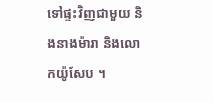ទៅផ្ទះវិញជាមួយ និងនាងម៉ារា និងលោកយ៉ូសែប ។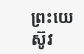ព្រះយេស៊ូវ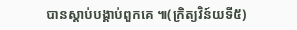បានស្តាប់បង្គាប់ពួកគេ ៕(ក្រិត្យវិន៍យទី៥)